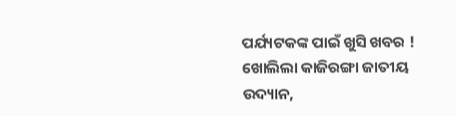ପର୍ଯ୍ୟଟକଙ୍କ ପାଇଁ ଖୁସି ଖବର ! ଖୋଲିଲା କାଜିରଙ୍ଗା ଜାତୀୟ ଉଦ୍ୟାନ,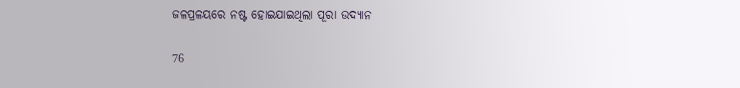ଜଳପ୍ରଳୟରେ ନଷ୍ଟ ହୋଇଯାଇଥିଲା ପୂରା ଉଦ୍ୟାନ

76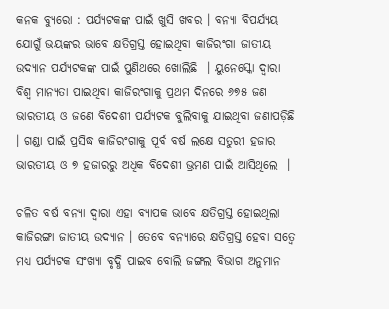କନକ ବ୍ୟୁରୋ : ପର୍ଯ୍ୟଟକଙ୍କ ପାଇଁ ଖୁସି ଖବର । ବନ୍ୟା ବିପର୍ଯ୍ୟୟ ଯୋଗୁଁ ଭୟଙ୍କର ଭାବେ କ୍ଷତିଗ୍ରସ୍ତ ହୋଇଥିବା କାଜିରଂଗା ଜାତୀୟ ଉଦ୍ୟାନ ପର୍ଯ୍ୟଟକଙ୍କ ପାଇଁ ପୁଣିଥରେ ଖୋଲିଛି  । ୟୁନେସ୍କୋ ଦ୍ୱାରା ବିଶ୍ୱ ମାନ୍ୟତା ପାଇଥିବା କାଜିରଂଗାକୁ ପ୍ରଥମ ଦିନରେ ୬୭୫ ଜଣ ଭାରତୀୟ ଓ ଜଣେ ବିଦେଶୀ ପର୍ଯ୍ୟଟକ ବୁଲିବାକୁ ଯାଇଥିବା ଜଣାପଡ଼ିଛି  । ଗଣ୍ଡା ପାଇଁ ପ୍ରସିଦ୍ଧ କାଜିରଂଗାକୁ ପୂର୍ବ ବର୍ଷ ଲକ୍ଷେ ସତୁରୀ ହଜାର ଭାରତୀୟ ଓ ୭ ହଜାରରୁ ଅଧିକ ବିଦେଶୀ ଭ୍ରମଣ ପାଇଁ ଆସିଥିଲେ  ।

ଚଳିତ ବର୍ଷ ବନ୍ୟା ଦ୍ୱାରା ଏହା ବ୍ୟାପକ ଭାବେ କ୍ଷତିଗ୍ରସ୍ତ ହୋଇଥିଲା କାଜିରଙ୍ଗା ଜାତୀୟ ଉଦ୍ୟାନ । ତେବେ ବନ୍ୟାରେ କ୍ଷତିଗ୍ରସ୍ତ ହେବା ସତ୍ୱେ ମଧ୍ୟ ପର୍ଯ୍ୟଟକ ସଂଖ୍ୟା ବୃଦ୍ଧି ପାଇବ ବୋଲି ଜଙ୍ଗଲ ବିଭାଗ ଅନୁମାନ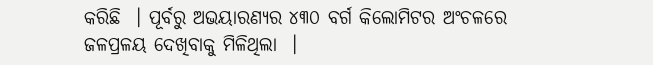କରିଛି  । ପୂର୍ବରୁ ଅଭୟାରଣ୍ୟର ୪୩୦ ବର୍ଗ କିଲୋମିଟର ଅଂଚଳରେ ଜଳପ୍ରଳୟ ଦେଖିବାକୁ ମିଳିଥିଲା  ।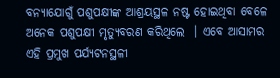ବନ୍ୟାଯୋଗୁଁ ପଶୁପକ୍ଷୀଙ୍କ ଆଶ୍ରୟସ୍ଥଳ ନଷ୍ଟ ହୋଇଥିବା ବେଳେ ଅନେକ ପଶୁପକ୍ଷୀ ମୃତ୍ୟୁବରଣ କରିଥିଲେ  । ଏବେ ଆସାମର ଏହି ପ୍ରମୁଖ ପର୍ଯ୍ୟଟନସ୍ଥଳୀ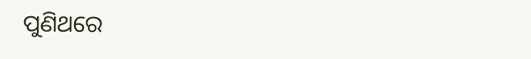ପୁଣିଥରେ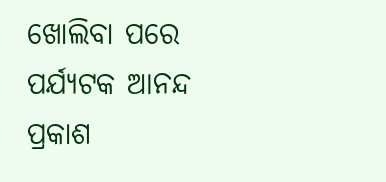ଖୋଲିବା ପରେ ପର୍ଯ୍ୟଟକ ଆନନ୍ଦ ପ୍ରକାଶ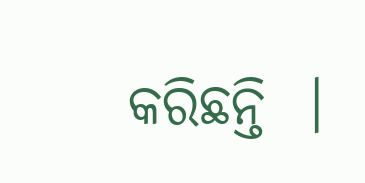କରିଛନ୍ତି  ।